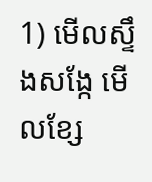1) មើលស្ទឹងសង្កែ មើលខ្សែ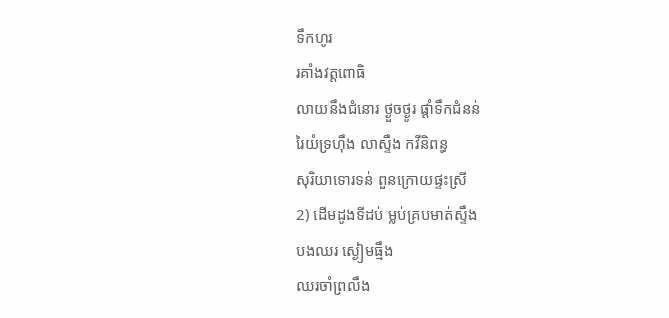ទឹកហូរ
រគាំងវត្តពោធិ
លាយនឹងជំនោរ ថ្ងួចថ្ងូរ ផ្ដាំទឹកជំនន់
រៃយំទ្រហ៊ឹង លាស្ទឹង កវីនិពន្ធ
សុរិយាទោរទន់ ពួនក្រោយផ្ទះស្រី
2) ដើមដូងទីដប់ ម្លប់គ្របមាត់ស្ទឹង
បងឈរ ស្ងៀមធ្មឹង
ឈរចាំព្រលឹង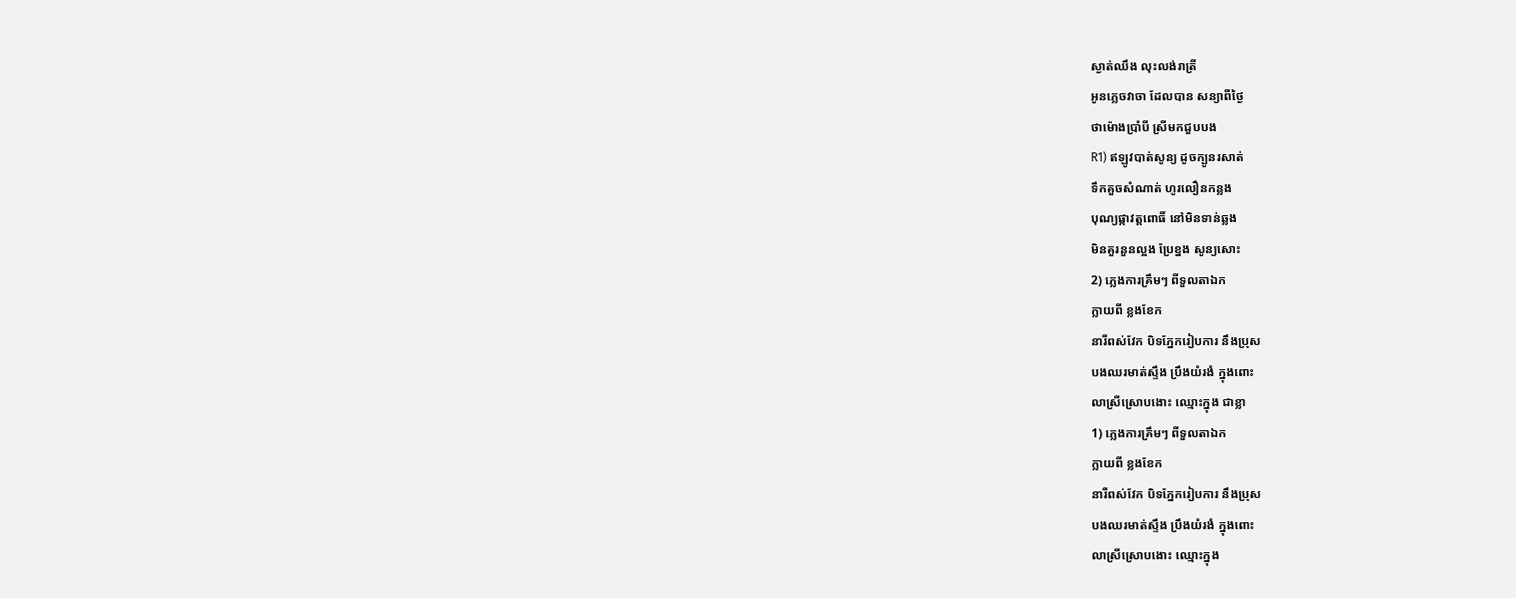ស្ងាត់ឈឹង លុះលង់រាត្រី
អូនភ្លេចវាចា ដែលបាន សន្យាពីថ្ងៃ
ថាម៉ោងប្រាំបី ស្រីមកជួបបង
R1) ឥឡូវបាត់សូន្យ ដូចក្បូនរសាត់
ទឹកគួចសំណាត់ ហូរលឿនកន្លង
បុណ្យផ្កាវត្តពោធិ៍ នៅមិនទាន់ឆ្លង
មិនគួរនួនល្អង ប្រែខ្នង សូន្យសោះ
2) ភ្លេងការគ្រឹមៗ ពីទួលតាឯក
ក្លាយពី ខ្លងខែក
នារីពស់វែក បិទភ្នែករៀបការ នឹងប្រុស
បងឈរមាត់ស្ទឹង ប្រឹងយំរងំ ក្នុងពោះ
លាស្រីស្រោបងោះ ឈ្មោះក្នុង ជាខ្លា
1) ភ្លេងការគ្រឹមៗ ពីទួលតាឯក
ក្លាយពី ខ្លងខែក
នារីពស់វែក បិទភ្នែករៀបការ នឹងប្រុស
បងឈរមាត់ស្ទឹង ប្រឹងយំរងំ ក្នុងពោះ
លាស្រីស្រោបងោះ ឈ្មោះក្នុង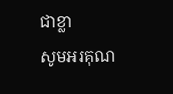ជាខ្លា
សូមអរគុណ